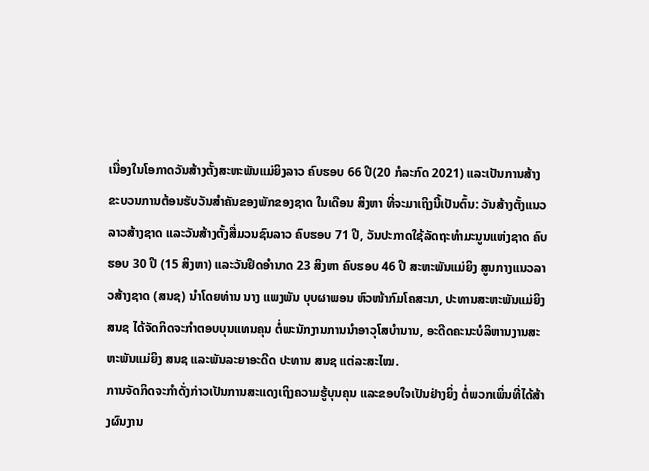ເນື່ອງໃນໂອກາດວັນສ້າງຕັ້ງສະຫະພັນແມ່ຍິງລາວ ຄົບຮອບ 66 ປີ(20 ກໍລະກົດ 2021) ແລະເປັນການສ້າງຂະບວນການຕ້ອນຮັບວັນສໍາຄັນຂອງພັກຂອງຊາດ ໃນເດືອນ ສິງຫາ ທີ່ຈະມາເຖິງນີ້ເປັນຕົ້ນ: ວັນສ້າງຕັ້ງແນວລາວສ້າງຊາດ ແລະວັນສ້າງຕັ້ງສື່ມວນຊົນລາວ ຄົບຮອບ 71 ປີ, ວັນປະກາດໃຊ້ລັດຖະທໍາມະນູນແຫ່ງຊາດ ຄົບຮອບ 30 ປີ (15 ສິງຫາ) ແລະວັນຢຶດອໍານາດ 23 ສິງຫາ ຄົບຮອບ 46 ປີ ສະຫະພັນແມ່ຍິງ ສູນກາງແນວລາວສ້າງຊາດ (ສນຊ) ນໍາໂດຍທ່ານ ນາງ ແພງພັນ ບຸບຜາພອນ ຫົວໜ້າກົມໂຄສະນາ, ປະທານສະຫະພັນແມ່ຍິງ ສນຊ ໄດ້ຈັດກິດຈະກໍາຕອບບຸນແທນຄຸນ ຕໍ່ພະນັກງານການນໍາອາວຸໂສບໍານານ, ອະດີດຄະນະບໍລິຫານງານສະຫະພັນແມ່ຍິງ ສນຊ ແລະພັນລະຍາອະດີດ ປະທານ ສນຊ ແຕ່ລະສະໄໝ.
ການຈັດກິດຈະກໍາດັ່ງກ່າວເປັນການສະແດງເຖິງຄວາມຮູ້ບຸນຄຸນ ແລະຂອບໃຈເປັນຢ່າງຍິ່ງ ຕໍ່ພວກເພິ່ນທີ່ໄດ້ສ້າງຜົນງານ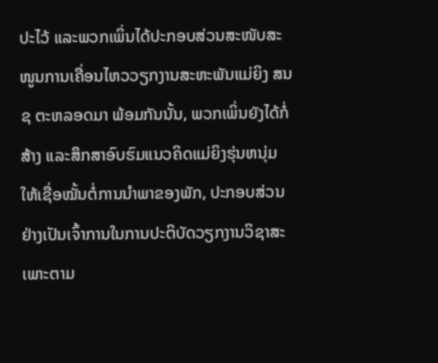ປະໄວ້ ແລະພວກເພິ່ນໄດ້ປະກອບສ່ວນສະໜັບສະໜູນການເຄື່ອນໄຫວວຽກງານສະຫະພັນແມ່ຍິງ ສນຊ ຕະຫລອດມາ ພ້ອມກັນນັ້ນ, ພວກເພິ່ນຍັງໄດ້ກໍ່ສ້າງ ແລະສຶກສາອົບຮົມແນວຄິດແມ່ຍິງຮຸ່ນຫນຸ່ມ ໃຫ້ເຊື່ອໝັ້ນຕໍ່ການນໍາພາຂອງພັກ, ປະກອບສ່ວນຢ່າງເປັນເຈົ້າການໃນການປະຕິບັດວຽກງານວິຊາສະເພາະຕາມ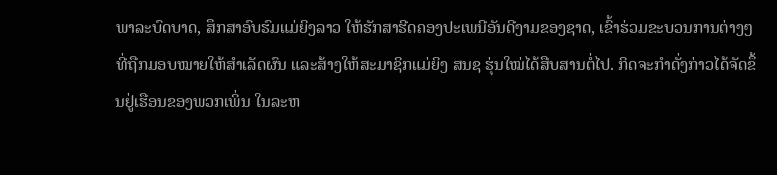ພາລະບົດບາດ, ສຶກສາອົບຮົມແມ່ຍິງລາວ ໃຫ້ຮັກສາຮີດຄອງປະເພນີອັນດີງາມຂອງຊາດ, ເຂົ້າຮ່ວມຂະບວນການຕ່າງໆ ທີ່ຖືກມອບໝາຍໃຫ້ສໍາເລັດຜົນ ແລະສ້າງໃຫ້ສະມາຊິກແມ່ຍິງ ສນຊ ຮຸ່ນໃໝ່ໄດ້ສືບສານຕໍ່ໄປ. ກິດຈະກໍາດັ່ງກ່າວໄດ້ຈັດຂຶ້ນຢູ່ເຮືອນຂອງພວກເພິ່ນ ໃນລະຫ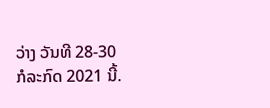ວ່າງ ວັນທີ 28-30 ກໍລະກົດ 2021 ນີ້.